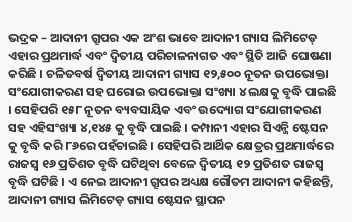ଭଦ୍ରକ – ଆଦାନୀ ଗ୍ରୂପର ଏକ ଅଂଶ ଭାବେ ଆଦାନୀ ଗ୍ୟାସ ଲିମିଟେଡ୍ ଏହାର ପ୍ରଥମାର୍ଦ୍ଧ ଏବଂ ଦ୍ୱିତୀୟ ପରିଚାଳନାଗତ ଏବଂ ସ୍ଥିତି ଆଜି ଘୋଷଣା କରିଛି । ଚଳିତବର୍ଷ ଦ୍ୱିତୀୟ ଆଦାନୀ ଗ୍ୟାସ ୧୨,୫୦୦ ନୂତନ ଉପଭୋକ୍ତା ସଂଯୋଗୀକରଣ ସହ ଘରୋଇ ଉପଭୋକ୍ତା ସଂଖ୍ୟା ୪ ଲକ୍ଷକୁ ବୃଦ୍ଧି ପାଇଛି । ସେହିପରି ୧୫୮ ନୂତନ ବ୍ୟବସାୟିକ ଏବଂ ଉଦ୍ୟୋଗ ସଂଯୋଗୀକରଣ ସହ ଏହିସଂଖ୍ୟା ୪,୧୪୫ କୁ ବୃଦ୍ଧି ପାଇଛି । କମ୍ପାନୀ ଏହାର ସିଏନ୍ଜି ଷ୍ଟେସନ କୁ ବୃଦ୍ଧି କରି ୮୬ରେ ପହଁଚାଇଛି । ସେହିପରି ଆର୍ଥିକ କ୍ଷେତ୍ରର ପ୍ରଥମାର୍ଦ୍ଧରେ ରାଜସ୍ୱ ୧୬ ପ୍ରତିଶତ ବୃଦ୍ଧି ଘଟିଥିବା ବେଳେ ଦ୍ୱିତୀୟ ୧୨ ପ୍ରତିଶତ ରାଜସ୍ୱ ବୃଦ୍ଧି ଘଟିଛି । ଏ ନେଇ ଆଦାନୀ ଗ୍ରୂପର ଅଧ୍ୟକ୍ଷ ଗୌତମ ଆଦାନୀ କହିଛନ୍ତି, ଆଦାନୀ ଗ୍ୟାସ ଲିମିଟେଡ଼ ଗ୍ୟାସ ଷ୍ଟେସନ ସ୍ଥାପନ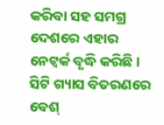କରିବା ସହ ସମଗ୍ର ଦେଶରେ ଏହାର ନେଟ୍ୱର୍କ ବୃଦ୍ଧି କରିଛି । ସିଟି ଗ୍ୟାସ ବିତରଣରେ ବେଶ୍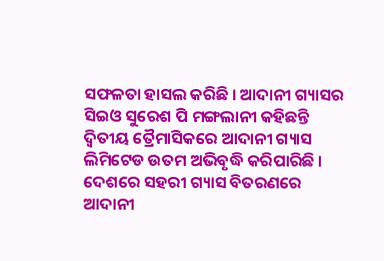ସଫଳତା ହାସଲ କରିଛି । ଆଦାନୀ ଗ୍ୟାସର ସିଇଓ ସୁରେଶ ପି ମଙ୍ଗଲାନୀ କହିଛନ୍ତି ଦ୍ୱିତୀୟ ତ୍ରୈମାସିକରେ ଆଦାନୀ ଗ୍ୟାସ ଲିମିଟେଡ ଉତମ ଅଭିବୃଦ୍ଧି କରିପାରିଛି । ଦେଶରେ ସହରୀ ଗ୍ୟାସ ବିତରଣରେ ଆଦାନୀ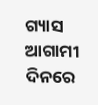ଗ୍ୟାସ ଆଗାମୀ ଦିନରେ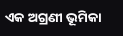ଏକ ଅଗ୍ରଣୀ ଭୂମିକା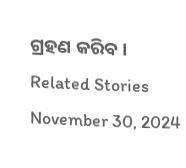ଗ୍ରହଣ କରିବ ।
Related Stories
November 30, 2024